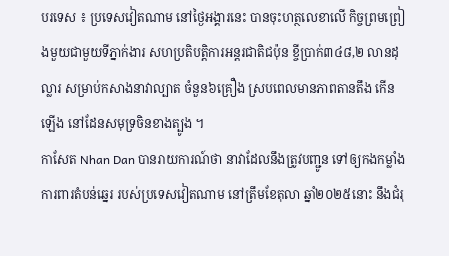បរទេស ៖ ប្រទេសវៀតណាម នៅថ្ងៃអង្គារនេះ បានចុះហត្ថលេខាលើ កិច្ចព្រមព្រៀងមួយជាមួយទីភ្នាក់ងារ សហប្រតិបត្តិការអន្តរជាតិជប៉ុន ខ្ចីប្រាក់៣៤៨,២ លានដុល្លារ សម្រាប់កសាងនាវាល្បាត ចំនួន៦គ្រឿង ស្របពេលមានភាពតានតឹង កើនឡើង នៅដែនសមុទ្រចិនខាងត្បូង ។
កាសែត Nhan Dan បានរាយការណ៍ថា នាវាដែលនឹងត្រូវបញ្ជូន ទៅឲ្យកងកម្លាំងការពារតំបន់ឆ្នេរ របស់ប្រទេសវៀតណាម នៅត្រឹមខែតុលា ឆ្នាំ២០២៥នោះ នឹងជំរុ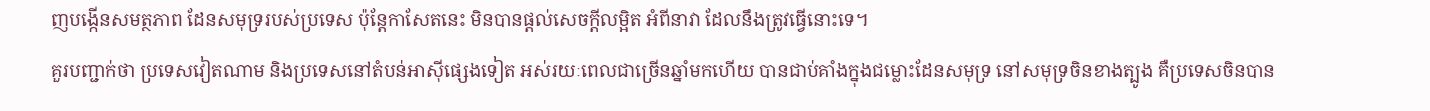ញបង្កើនសមត្ថភាព ដែនសមុទ្ររបស់ប្រទេស ប៉ុន្តែកាសែតនេះ មិនបានផ្តល់សេចក្តីលម្អិត អំពីនាវា ដែលនឹងត្រូវធ្វើនោះទេ។
គួរបញ្ជាក់ថា ប្រទេសវៀតណាម និងប្រទេសនៅតំបន់អាស៊ីផ្សេងទៀត អស់រយៈពេលជាច្រើនឆ្នាំមកហើយ បានជាប់គាំងក្នុងជម្លោះដែនសមុទ្រ នៅសមុទ្រចិនខាងត្បូង គឺប្រទេសចិនបាន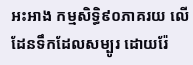អះអាង កម្មសិទ្ធិ៩០ភាគរយ លើដែនទឹកដែលសម្បូរ ដោយរ៉ែ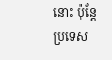នោះ ប៉ុន្តែប្រទេស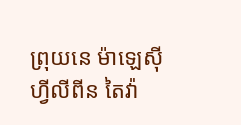ព្រុយនេ ម៉ាឡេស៊ី ហ្វីលីពីន តៃវ៉ា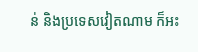ន់ និងប្រទេសវៀតណាម ក៏អះ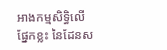អាងកម្មសិទ្ធិលើផ្នែកខ្លះ នៃដែនស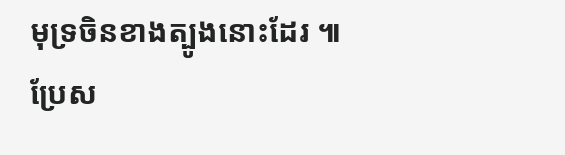មុទ្រចិនខាងត្បូងនោះដែរ ៕
ប្រែស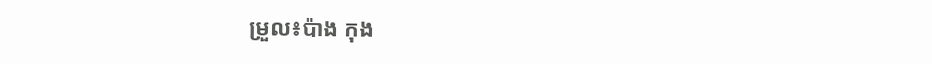ម្រួល៖ប៉ាង កុង